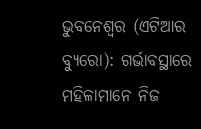ଭୁବନେଶ୍ୱର (ଏଟିଆର ବ୍ୟୁରୋ): ଗର୍ଭାବସ୍ଥାରେ ମହିଳାମାନେ ନିଜ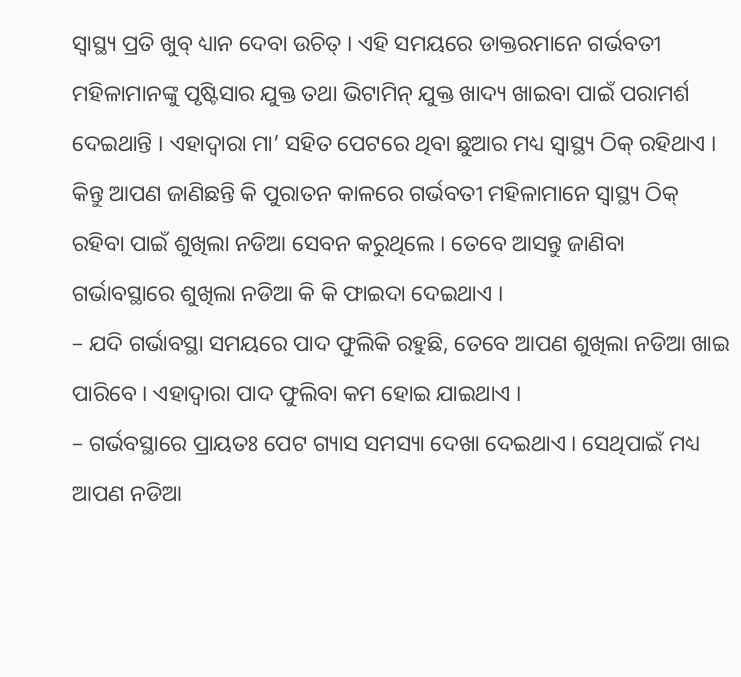ସ୍ୱାସ୍ଥ୍ୟ ପ୍ରତି ଖୁବ୍ ଧ୍ୟାନ ଦେବା ଉଚିତ୍ । ଏହି ସମୟରେ ଡାକ୍ତରମାନେ ଗର୍ଭବତୀ ମହିଳାମାନଙ୍କୁ ପୃଷ୍ଟିସାର ଯୁକ୍ତ ତଥା ଭିଟାମିନ୍ ଯୁକ୍ତ ଖାଦ୍ୟ ଖାଇବା ପାଇଁ ପରାମର୍ଶ ଦେଇଥାନ୍ତି । ଏହାଦ୍ୱାରା ମା’ ସହିତ ପେଟରେ ଥିବା ଛୁଆର ମଧ୍ୟ ସ୍ୱାସ୍ଥ୍ୟ ଠିକ୍ ରହିଥାଏ । କିନ୍ତୁ ଆପଣ ଜାଣିଛନ୍ତି କି ପୁରାତନ କାଳରେ ଗର୍ଭବତୀ ମହିଳାମାନେ ସ୍ୱାସ୍ଥ୍ୟ ଠିକ୍ ରହିବା ପାଇଁ ଶୁଖିଲା ନଡିଆ ସେବନ କରୁଥିଲେ । ତେବେ ଆସନ୍ତୁ ଜାଣିବା ଗର୍ଭାବସ୍ଥାରେ ଶୁଖିଲା ନଡିଆ କି କି ଫାଇଦା ଦେଇଥାଏ ।
– ଯଦି ଗର୍ଭାବସ୍ଥା ସମୟରେ ପାଦ ଫୁଲିକି ରହୁଛି, ତେବେ ଆପଣ ଶୁଖିଲା ନଡିଆ ଖାଇ ପାରିବେ । ଏହାଦ୍ୱାରା ପାଦ ଫୁଲିବା କମ ହୋଇ ଯାଇଥାଏ ।
– ଗର୍ଭବସ୍ଥାରେ ପ୍ରାୟତଃ ପେଟ ଗ୍ୟାସ ସମସ୍ୟା ଦେଖା ଦେଇଥାଏ । ସେଥିପାଇଁ ମଧ୍ୟ ଆପଣ ନଡିଆ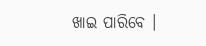ଖାଇ ପାରିବେ ।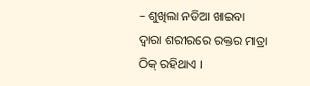– ଶୁଖିଲା ନଡିଆ ଖାଇବା ଦ୍ୱାରା ଶରୀରରେ ରକ୍ତର ମାତ୍ରା ଠିକ୍ ରହିଥାଏ ।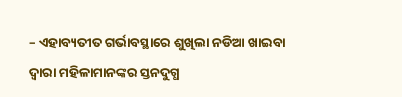– ଏହାବ୍ୟତୀତ ଗର୍ଭାବସ୍ଥାରେ ଶୁଖିଲା ନଡିଆ ଖାଇବା ଦ୍ୱାରା ମହିଳାମାନଙ୍କର ସ୍ତନଦୁଗ୍ଧ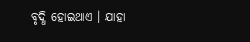ବୃଦ୍ଧି ହୋଇଥାଏ । ଯାହା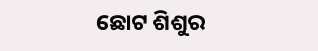ଛୋଟ ଶିଶୁର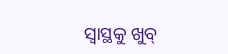ସ୍ୱାସ୍ଥକୁ ଖୁବ୍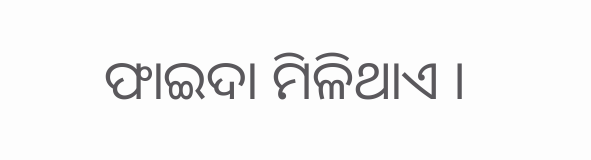ଫାଇଦା ମିଳିଥାଏ ।